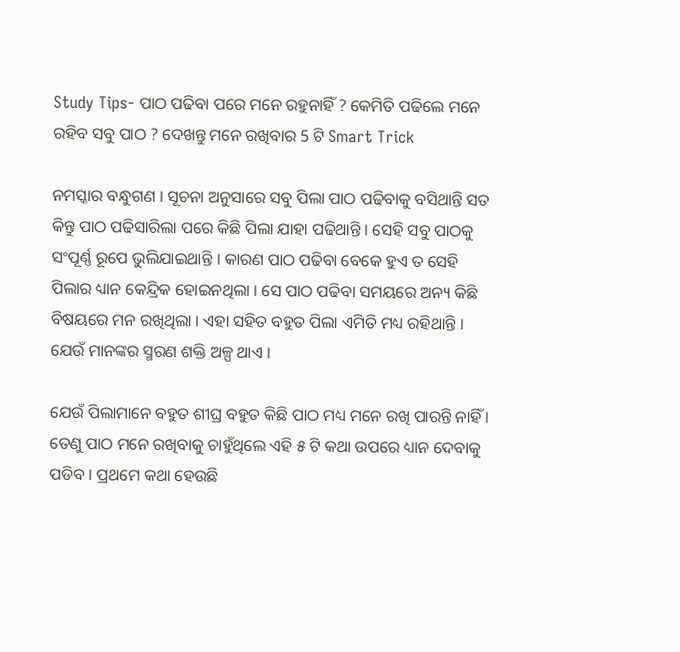Study Tips- ପାଠ ପଢିବା ପରେ ମନେ ରହୁନାହିଁ ? କେମିତି ପଢିଲେ ମନେ ରହିବ ସବୁ ପାଠ ? ଦେଖନ୍ତୁ ମନେ ରଖିବାର 5 ଟି Smart Trick

ନମସ୍କାର ବନ୍ଧୁଗଣ । ସୂଚନା ଅନୁସାରେ ସବୁ ପିଲା ପାଠ ପଢିବାକୁ ବସିଥାନ୍ତି ସତ କିନ୍ତୁ ପାଠ ପଢିସାରିଲା ପରେ କିଛି ପିଲା ଯାହା ପଢିଥାନ୍ତି । ସେହି ସବୁ ପାଠକୁ ସଂପୂର୍ଣ୍ଣ ରୂପେ ଭୁଲିଯାଇଥାନ୍ତି । କାରଣ ପାଠ ପଢିବା ବେକେ ହୁଏ ତ ସେହି ପିଲାର ଧ୍ୟାନ କେନ୍ଦ୍ରିକ ହୋଇନଥିଲା । ସେ ପାଠ ପଢିବା ସମୟରେ ଅନ୍ୟ କିଛି ବିଷୟରେ ମନ ରଖିଥିଲା । ଏହା ସହିତ ବହୁତ ପିଲା ଏମିତି ମଧ୍ୟ ରହିଥାନ୍ତି । ଯେଉଁ ମାନଙ୍କର ସ୍ମରଣ ଶକ୍ତି ଅଳ୍ପ ଥାଏ ।

ଯେଉଁ ପିଲାମାନେ ବହୁତ ଶୀଘ୍ର ବହୁତ କିଛି ପାଠ ମଧ୍ୟ ମନେ ରଖି ପାରନ୍ତି ନାହିଁ । ତେଣୁ ପାଠ ମନେ ରଖିବାକୁ ଚାହୁଁଥିଲେ ଏହି ୫ ଟି କଥା ଉପରେ ଧ୍ୟାନ ଦେବାକୁ ପଡିବ । ପ୍ରଥମେ କଥା ହେଉଛି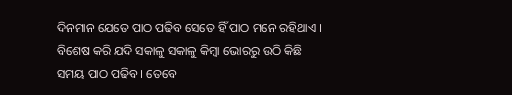ଦିନମାନ ଯେତେ ପାଠ ପଢିବ ସେତେ ହିଁ ପାଠ ମନେ ରହିଥାଏ । ବିଶେଷ କରି ଯଦି ସକାଳୁ ସକାଳୁ କିମ୍ବା ଭୋରରୁ ଉଠି କିଛି ସମୟ ପାଠ ପଢିବ । ତେବେ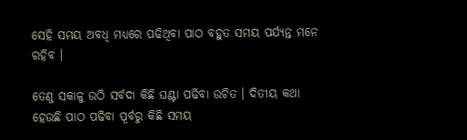ସେହି ସମୟ ଅବଧି ମଧ୍ୟରେ ପଢିଥିବା ପାଠ ବହୁତ ସମୟ ପର୍ଯ୍ୟନ୍ତ ମନେ ରହିବ ।

ତେଣୁ ସକାଳୁ ଉଠି ସର୍ବଦା କିଛି ଘଣ୍ଟା ପଢିବା ଉଚିତ । ଦିତୀୟ କଥା ହେଉଛି ପାଠ ପଢିବା ପୂର୍ବରୁ କିଛି ସମୟ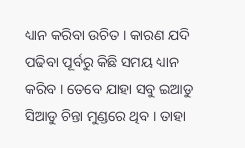ଧ୍ୟାନ କରିବା ଉଚିତ । କାରଣ ଯଦି ପଢିବା ପୂର୍ବରୁ କିଛି ସମୟ ଧ୍ୟାନ କରିବ । ତେବେ ଯାହା ସବୁ ଇଆଡୁ ସିଆଡୁ ଚିନ୍ତା ମୁଣ୍ଡରେ ଥିବ । ତାହା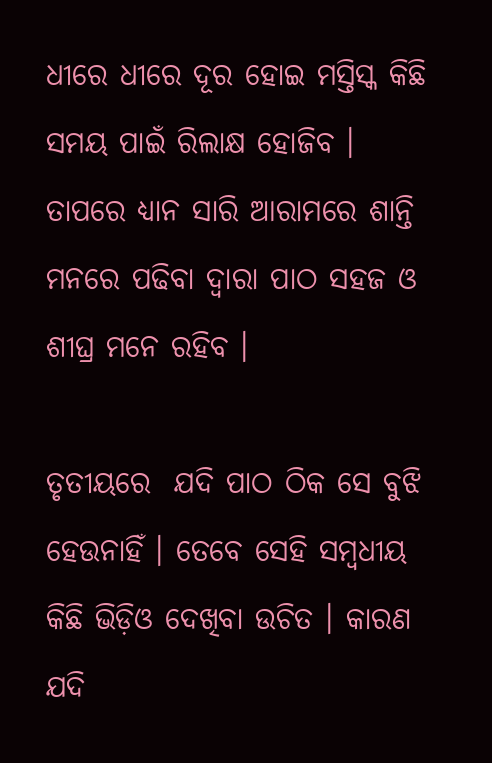ଧୀରେ ଧୀରେ ଦୂର ହୋଇ ମସ୍ତିସ୍କ କିଛି ସମୟ ପାଇଁ ରିଲାକ୍ଷ ହୋଜିବ । ତାପରେ ଧ୍ୟାନ ସାରି ଆରାମରେ ଶାନ୍ତି ମନରେ ପଢିବା ଦ୍ଵାରା ପାଠ ସହଜ ଓ ଶୀଘ୍ର ମନେ ରହିବ ।

ତୃତୀୟରେ  ଯଦି ପାଠ ଠିକ ସେ ବୁଝି ହେଉନାହିଁ । ତେବେ ସେହି ସମ୍ବଧୀୟ କିଛି ଭିଡ଼ିଓ ଦେଖିବା ଉଚିତ । କାରଣ ଯଦି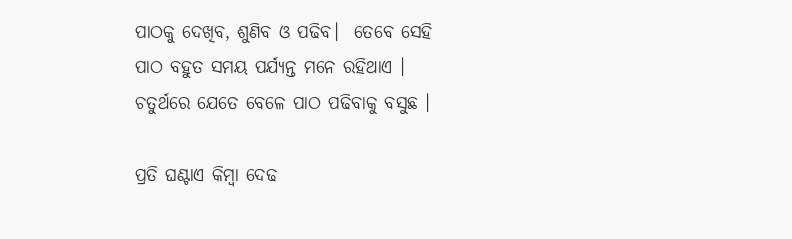ପାଠକୁ ଦେଖିବ, ଶୁଣିବ ଓ ପଢିବ।  ତେବେ ସେହି ପାଠ ବହୁତ ସମୟ ପର୍ଯ୍ୟନ୍ତ ମନେ ରହିଥାଏ । ଚତୁର୍ଥରେ ଯେତେ ବେଳେ ପାଠ ପଢିବାକୁ ବସୁଛ ।

ପ୍ରତି ଘଣ୍ଟାଏ କିମ୍ବା ଦେଢ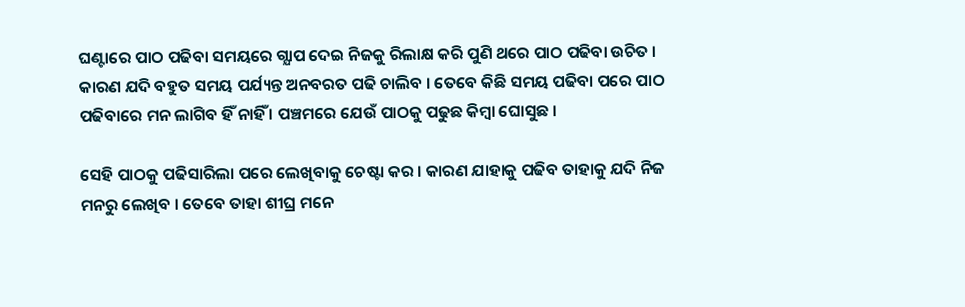ଘଣ୍ଟାରେ ପାଠ ପଢିବା ସମୟରେ ଗ୍ଯାପ ଦେଇ ନିଜକୁ ରିଲାକ୍ଷ କରି ପୁଣି ଥରେ ପାଠ ପଢିବା ଉଚିତ । କାରଣ ଯଦି ବହୁତ ସମୟ ପର୍ଯ୍ୟନ୍ତ ଅନବରତ ପଢି ଚାଲିବ । ତେବେ କିଛି ସମୟ ପଢିବା ପରେ ପାଠ ପଢିବାରେ ମନ ଲାଗିବ ହିଁ ନାହିଁ । ପଞ୍ଚମରେ ଯେଉଁ ପାଠକୁ ପଢୁଛ କିମ୍ବା ଘୋସୁଛ ।

ସେହି ପାଠକୁ ପଢିସାରିଲା ପରେ ଲେଖିବାକୁ ଚେଷ୍ଟା କର । କାରଣ ଯାହାକୁ ପଢିବ ତାହାକୁ ଯଦି ନିଜ ମନରୁ ଲେଖିବ । ତେବେ ତାହା ଶୀଘ୍ର ମନେ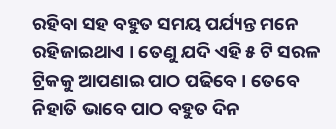ରହିବା ସହ ବହୁତ ସମୟ ପର୍ଯ୍ୟନ୍ତ ମନେ ରହିଜାଇଥାଏ । ତେଣୁ ଯଦି ଏହି ୫ ଟି ସରଳ ଟ୍ରିକକୁ ଆପଣାଇ ପାଠ ପଢିବେ । ତେବେ ନିହାତି ଭାବେ ପାଠ ବହୁତ ଦିନ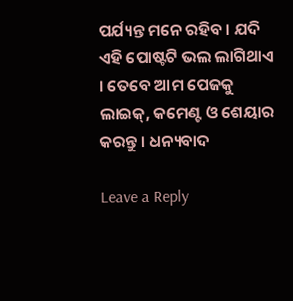ପର୍ଯ୍ୟନ୍ତ ମନେ ରହିବ । ଯଦି ଏହି ପୋଷ୍ଟଟି ଭଲ ଲାଗିଥାଏ । ତେବେ ଆମ ପେଜକୁ ଲାଇକ୍, କମେଣ୍ଟ ଓ ଶେୟାର କରନ୍ତୁ । ଧନ୍ୟବାଦ

Leave a Reply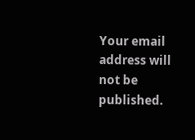Your email address will not be published.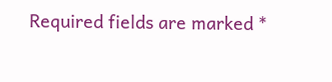Required fields are marked *